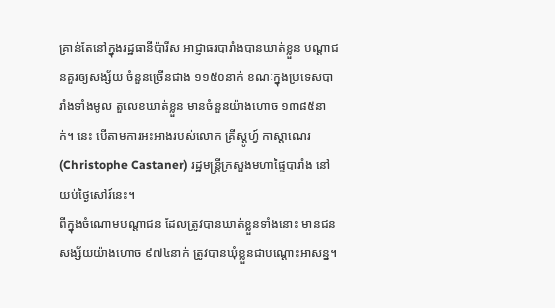គ្រាន់តែនៅក្នុងរដ្ឋធានីប៉ារីស អាជ្ញាធរបារាំងបានឃាត់ខ្លួន បណ្ដាជនគួរឲ្យសង្ស័យ ចំនួនច្រើនជាង ១១៥០នាក់ ខណៈក្នុងប្រទេសបារាំងទាំងមូល តួលេខឃាត់ខ្លួន មានចំនួនយ៉ាងហោច ១៣៨៥នាក់។ នេះ បើតាមការអះអាងរបស់លោក គ្រីស្តូហ្វ៍ កាស្ដាណេរ (Christophe Castaner) រដ្ឋមន្ត្រីក្រសួងមហាផ្ទៃបារាំង នៅយប់ថ្ងៃសៅរ៍នេះ។
ពីក្នុងចំណោមបណ្ដាជន ដែលត្រូវបានឃាត់ខ្លួនទាំងនោះ មានជនសង្ស័យយ៉ាងហោច ៩៧៤នាក់ ត្រូវបានឃុំខ្លួនជាបណ្ដោះអាសន្ន។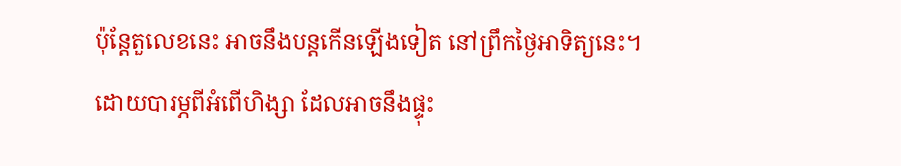ប៉ុន្តែតួលេខនេះ អាចនឹងបន្តកើនឡើងទៀត នៅព្រឹកថ្ងៃអាទិត្យនេះ។
ដោយបារម្ភពីអំពើហិង្សា ដែលអាចនឹងផ្ទុះ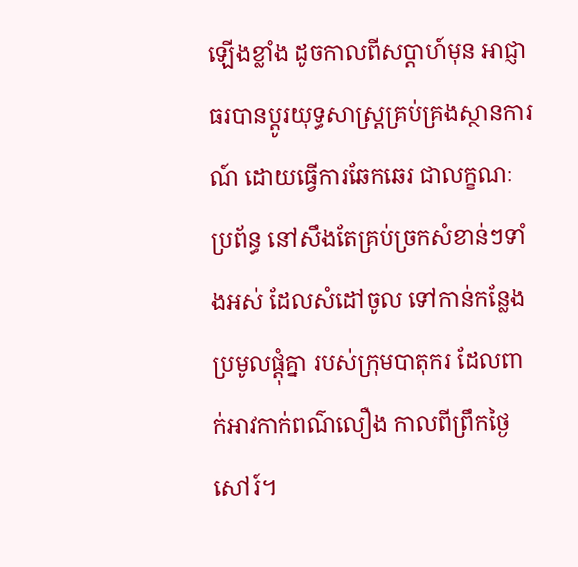ឡើងខ្លាំង ដូចកាលពីសប្ដាហ៍មុន អាជ្ញាធរបានប្ដូរយុទ្ធសាស្ត្រគ្រប់គ្រងស្ថានការណ៍ ដោយធ្វើការឆែកឆេរ ជាលក្ខណៈប្រព័ន្ធ នៅសឹងតែគ្រប់ច្រកសំខាន់ៗទាំងអស់ ដែលសំដៅចូល ទៅកាន់កន្លែងប្រមូលផ្ដុំគ្នា របស់ក្រុមបាតុករ ដែលពាក់អាវកាក់ពណ៌លឿង កាលពីព្រឹកថ្ងៃសៅរ៍។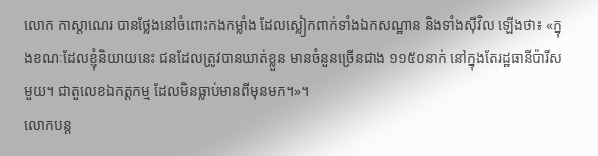លោក កាស្តាណេរ បានថ្លែងនៅចំពោះកងកម្លាំង ដែលស្លៀកពាក់ទាំងឯកសណ្ឋាន និងទាំងស៊ីវិល ឡើងថា៖ «ក្នុងខណៈដែលខ្ញុំនិយាយនេះ ជនដែលត្រូវបានឃាត់ខ្លួន មានចំនួនច្រើនជាង ១១៥០នាក់ នៅក្នុងតែរដ្ឋធានីប៉ារីសមួយ។ ជាតួលេខឯកត្តកម្ម ដែលមិនធ្លាប់មានពីមុនមក។»។
លោកបន្ត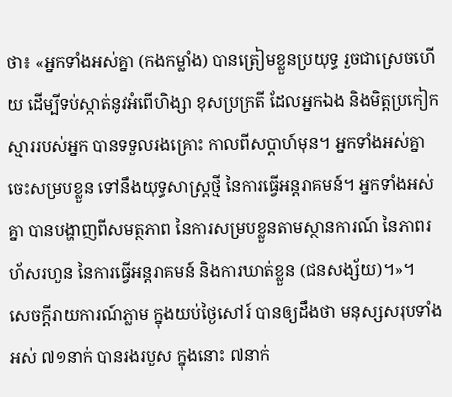ថា៖ «អ្នកទាំងអស់គ្នា (កងកម្លាំង) បានត្រៀមខ្លួនប្រយុទ្ធ រួចជាស្រេចហើយ ដើម្បីទប់ស្កាត់នូវអំពើហិង្សា ខុសប្រក្រតី ដែលអ្នកឯង និងមិត្តប្រកៀកស្មាររបស់អ្នក បានទទួលរងគ្រោះ កាលពីសប្ដាហ៍មុន។ អ្នកទាំងអស់គ្នា ចេះសម្របខ្លួន ទៅនឹងយុទ្ធសាស្ត្រថ្មី នៃការធ្វើអន្តរាគមន៍។ អ្នកទាំងអស់គ្នា បានបង្ហាញពីសមត្ថភាព នៃការសម្របខ្លួនតាមស្ថានការណ៍ នៃភាពរហ័សរហួន នៃការធ្វើអន្តរាគមន៍ និងការឃាត់ខ្លួន (ជនសង្ស័យ)។»។
សេចក្ដីរាយការណ៍ភ្លាម ក្នុងយប់ថ្ងៃសៅរ៍ បានឲ្យដឹងថា មនុស្សសរុបទាំងអស់ ៧១នាក់ បានរងរបួស ក្នុងនោះ ៧នាក់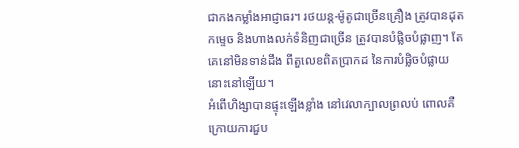ជាកងកម្លាំងអាជ្ញាធរ។ រថយន្ដ-ម៉ូតូជាច្រើនគ្រឿង ត្រូវបានដុតកម្ទេច និងហាងលក់ទំនិញជាច្រើន ត្រូវបានបំផ្លិចបំផ្លាញ។ តែគេនៅមិនទាន់ដឹង ពីតួលេខពិតប្រាកដ នៃការបំផ្លិចបំផ្លាយនោះនៅឡើយ។
អំពើហិង្សាបានផ្ទុះឡើងខ្លាំង នៅវេលាក្បាលព្រលប់ ពោលគឺក្រោយការជួប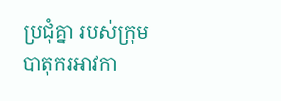ប្រជុំគ្នា របស់ក្រុមបាតុករអាវកា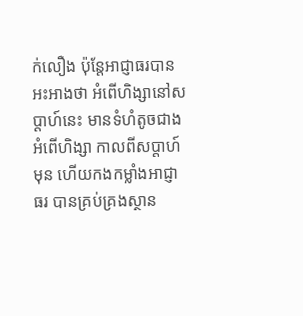ក់លឿង ប៉ុន្តែអាជ្ញាធរបានអះអាងថា អំពើហិង្សានៅសប្ដាហ៍នេះ មានទំហំតូចជាងអំពើហិង្សា កាលពីសប្ដាហ៍មុន ហើយកងកម្លាំងអាជ្ញាធរ បានគ្រប់គ្រងស្ថាន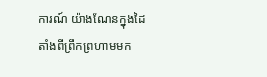ការណ៍ យ៉ាងណែនក្នុងដៃ តាំងពីព្រឹកព្រហាមមក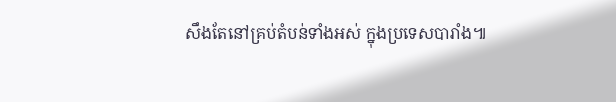សឹងតែនៅគ្រប់តំបន់ទាំងអស់ ក្នុងប្រទេសបារាំង៕